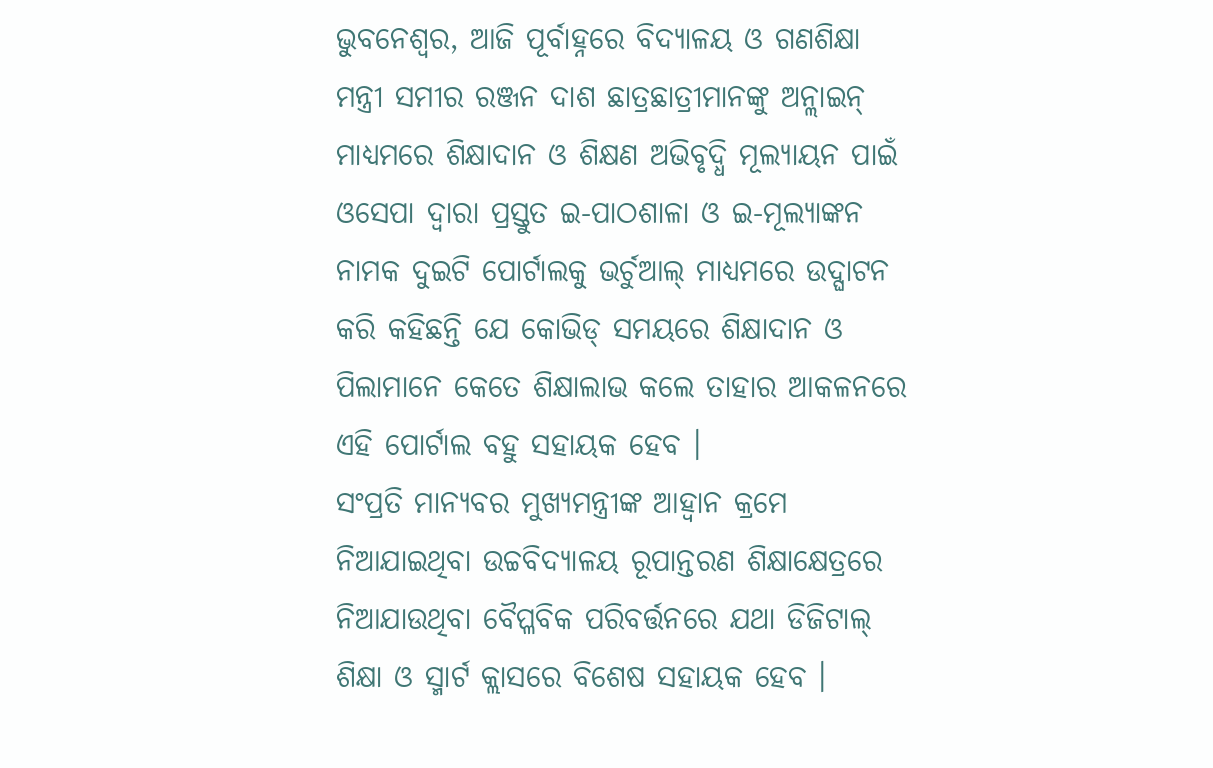ଭୁବନେଶ୍ୱର, ଆଜି ପୂର୍ବାହ୍ନରେ ବିଦ୍ୟାଳୟ ଓ ଗଣଶିକ୍ଷା ମନ୍ତ୍ରୀ ସମୀର ରଞ୍ଜନ ଦାଶ ଛାତ୍ରଛାତ୍ରୀମାନଙ୍କୁ ଅନ୍ଲାଇନ୍ ମାଧ୍ୟମରେ ଶିକ୍ଷାଦାନ ଓ ଶିକ୍ଷଣ ଅଭିବୃଦ୍ଧି ମୂଲ୍ୟାୟନ ପାଇଁ ଓସେପା ଦ୍ୱାରା ପ୍ରସ୍ତୁତ ଇ-ପାଠଶାଳା ଓ ଇ-ମୂଲ୍ୟାଙ୍କନ ନାମକ ଦୁଇଟି ପୋର୍ଟାଲକୁ ଭର୍ଚୁଆଲ୍ ମାଧ୍ୟମରେ ଉଦ୍ଘାଟନ କରି କହିଛନ୍ତି ଯେ କୋଭିଡ୍ ସମୟରେ ଶିକ୍ଷାଦାନ ଓ ପିଲାମାନେ କେତେ ଶିକ୍ଷାଲାଭ କଲେ ତାହାର ଆକଳନରେ ଏହି ପୋର୍ଟାଲ ବହୁ ସହାୟକ ହେବ ।
ସଂପ୍ରତି ମାନ୍ୟବର ମୁଖ୍ୟମନ୍ତ୍ରୀଙ୍କ ଆହ୍ୱାନ କ୍ରମେ ନିଆଯାଇଥିବା ଉଚ୍ଚବିଦ୍ୟାଳୟ ରୂପାନ୍ତରଣ ଶିକ୍ଷାକ୍ଷେତ୍ରରେ ନିଆଯାଉଥିବା ବୈପ୍ଳବିକ ପରିବର୍ତ୍ତନରେ ଯଥା ଡିଜିଟାଲ୍ ଶିକ୍ଷା ଓ ସ୍ମାର୍ଟ କ୍ଲାସରେ ବିଶେଷ ସହାୟକ ହେବ ।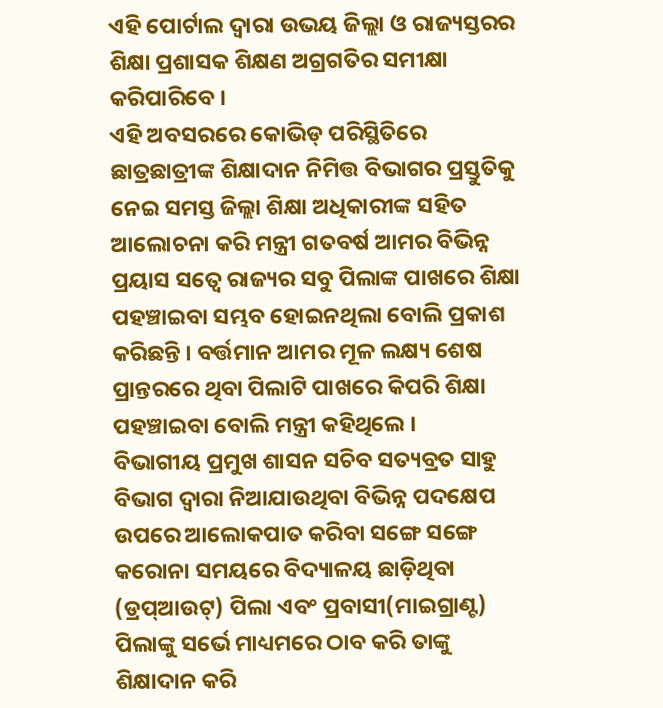ଏହି ପୋର୍ଟାଲ ଦ୍ୱାରା ଉଭୟ ଜିଲ୍ଲା ଓ ରାଜ୍ୟସ୍ତରର ଶିକ୍ଷା ପ୍ରଶାସକ ଶିକ୍ଷଣ ଅଗ୍ରଗତିର ସମୀକ୍ଷା କରିପାରିବେ ।
ଏହି ଅବସରରେ କୋଭିଡ୍ ପରିସ୍ଥିତିରେ ଛାତ୍ରଛାତ୍ରୀଙ୍କ ଶିକ୍ଷାଦାନ ନିମିତ୍ତ ବିଭାଗର ପ୍ରସ୍ତୁତିକୁ ନେଇ ସମସ୍ତ ଜିଲ୍ଲା ଶିକ୍ଷା ଅଧିକାରୀଙ୍କ ସହିତ ଆଲୋଚନା କରି ମନ୍ତ୍ରୀ ଗତବର୍ଷ ଆମର ବିଭିନ୍ନ ପ୍ରୟାସ ସତ୍ବେ ରାଜ୍ୟର ସବୁ ପିଲାଙ୍କ ପାଖରେ ଶିକ୍ଷା ପହଞ୍ଚାଇବା ସମ୍ଭବ ହୋଇନଥିଲା ବୋଲି ପ୍ରକାଶ କରିଛନ୍ତି । ବର୍ତ୍ତମାନ ଆମର ମୂଳ ଲକ୍ଷ୍ୟ ଶେଷ ପ୍ରାନ୍ତରରେ ଥିବା ପିଲାଟି ପାଖରେ କିପରି ଶିକ୍ଷା ପହଞ୍ଚାଇବା ବୋଲି ମନ୍ତ୍ରୀ କହିଥିଲେ ।
ବିଭାଗୀୟ ପ୍ରମୁଖ ଶାସନ ସଚିବ ସତ୍ୟବ୍ରତ ସାହୁ ବିଭାଗ ଦ୍ୱାରା ନିଆଯାଉଥିବା ବିଭିନ୍ନ ପଦକ୍ଷେପ ଉପରେ ଆଲୋକପାତ କରିବା ସଙ୍ଗେ ସଙ୍ଗେ କରୋନା ସମୟରେ ବିଦ୍ୟାଳୟ ଛାଡ଼ିଥିବା (ଡ୍ରପ୍ଆଉଟ୍) ପିଲା ଏବଂ ପ୍ରବାସୀ(ମାଇଗ୍ରାଣ୍ଟ) ପିଲାଙ୍କୁ ସର୍ଭେ ମାଧ୍ୟମରେ ଠାବ କରି ତାଙ୍କୁ ଶିକ୍ଷାଦାନ କରି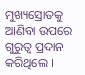ମୁଖ୍ୟସ୍ରୋତକୁ ଆଣିବା ଉପରେ ଗୁରୁତ୍ୱ ପ୍ରଦାନ କରିଥିଲେ ।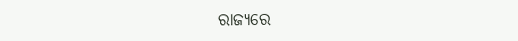ରାଜ୍ୟରେ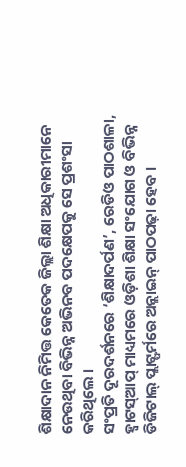ଶିକ୍ଷାଦାନ ନିମିତ୍ତ କେତେକ ଜିଲ୍ଲା ଶିକ୍ଷା ଅଧିକାରୀମାନେ ନେଉଥିବା ବିଭିନ୍ନ ଅଭିନବ ପଦକ୍ଷେପକୁ ସେ ପ୍ରଶଂସା କରିଥିଲେ ।
ସଂପ୍ରତି ଦୂରଦର୍ଶନରେ ‘ଶିକ୍ଷାଦର୍ପଣ’, ରେଡିଓ ପାଠଶାଳା, ହ୍ୱାଟସ୍ଆପ୍ ମାଧ୍ୟମରେ ଓଡ଼ିଶା ଶିକ୍ଷା ସଂଯୋଗ ଓ ବିଭିନ୍ନ ଡିଜିଟାଲ୍ ପ୍ଲାଟ୍ଫର୍ମରେ ଅନ୍ଲାଇନ୍ ପାଠପଢ଼ା ହେବ ।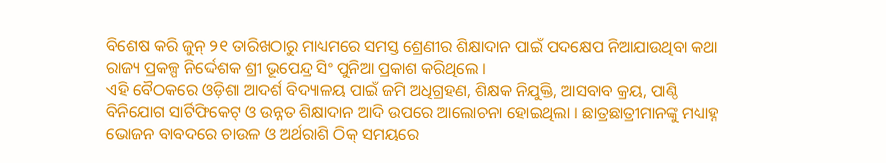ବିଶେଷ କରି ଜୁନ୍ ୨୧ ତାରିଖଠାରୁ ମାଧ୍ୟମରେ ସମସ୍ତ ଶ୍ରେଣୀର ଶିକ୍ଷାଦାନ ପାଇଁ ପଦକ୍ଷେପ ନିଆଯାଉଥିବା କଥା ରାଜ୍ୟ ପ୍ରକଳ୍ପ ନିର୍ଦ୍ଦେଶକ ଶ୍ରୀ ଭୂପେନ୍ଦ୍ର ସିଂ ପୁନିଆ ପ୍ରକାଶ କରିଥିଲେ ।
ଏହି ବୈଠକରେ ଓଡ଼ିଶା ଆଦର୍ଶ ବିଦ୍ୟାଳୟ ପାଇଁ ଜମି ଅଧିଗ୍ରହଣ, ଶିକ୍ଷକ ନିଯୁକ୍ତି, ଆସବାବ କ୍ରୟ, ପାଣ୍ଠି ବିନିଯୋଗ ସାର୍ଟିଫିକେଟ୍ ଓ ଉନ୍ନତ ଶିକ୍ଷାଦାନ ଆଦି ଉପରେ ଆଲୋଚନା ହୋଇଥିଲା । ଛାତ୍ରଛାତ୍ରୀମାନଙ୍କୁ ମଧ୍ୟାହ୍ନ ଭୋଜନ ବାବଦରେ ଚାଉଳ ଓ ଅର୍ଥରାଶି ଠିକ୍ ସମୟରେ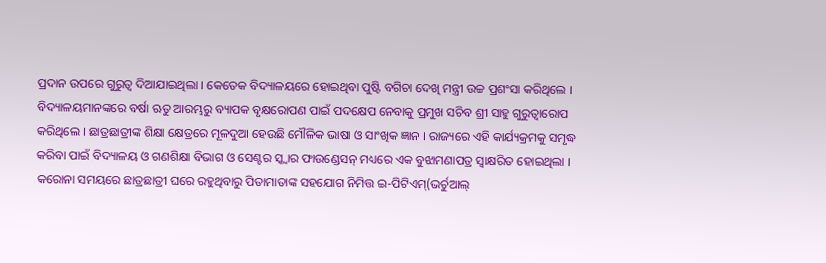ପ୍ରଦାନ ଉପରେ ଗୁରୁତ୍ୱ ଦିଆଯାଇଥିଲା । କେତେକ ବିଦ୍ୟାଳୟରେ ହୋଇଥିବା ପୁଷ୍ଟି ବଗିଚା ଦେଖି ମନ୍ତ୍ରୀ ଉଚ୍ଚ ପ୍ରଶଂସା କରିଥିଲେ ।
ବିଦ୍ୟାଳୟମାନଙ୍କରେ ବର୍ଷା ଋତୁ ଆରମ୍ଭରୁ ବ୍ୟାପକ ବୃକ୍ଷରୋପଣ ପାଇଁ ପଦକ୍ଷେପ ନେବାକୁ ପ୍ରମୁଖ ସଚିବ ଶ୍ରୀ ସାହୁ ଗୁରୁତ୍ୱାରୋପ କରିଥିଲେ । ଛାତ୍ରଛାତ୍ରୀଙ୍କ ଶିକ୍ଷା କ୍ଷେତ୍ରରେ ମୂଳଦୁଆ ହେଉଛି ମୌଳିକ ଭାଷା ଓ ସାଂଖିକ ଜ୍ଞାନ । ରାଜ୍ୟରେ ଏହି କାର୍ଯ୍ୟକ୍ରମକୁ ସମୃଦ୍ଧ କରିବା ପାଇଁ ବିଦ୍ୟାଳୟ ଓ ଗଣଶିକ୍ଷା ବିଭାଗ ଓ ସେଣ୍ଟର ସ୍କ୍ୱାର ଫାଉଣ୍ଡେସନ୍ ମଧ୍ୟରେ ଏକ ବୁଝାମଣାପତ୍ର ସ୍ୱାକ୍ଷରିତ ହୋଇଥିଲା ।
କରୋନା ସମୟରେ ଛାତ୍ରଛାତ୍ରୀ ଘରେ ରହୁଥିବାରୁ ପିତାମାତାଙ୍କ ସହଯୋଗ ନିମିତ୍ତ ଇ-ପିଟିଏମ୍(ଭର୍ଚୁଆଲ୍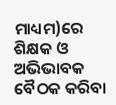ମାଧ୍ୟମ)ରେ ଶିକ୍ଷକ ଓ ଅଭିଭାବକ ବୈଠକ କରିବା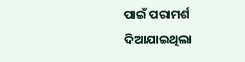ପାଇଁ ପରାମର୍ଶ ଦିଆଯାଇଥିଲା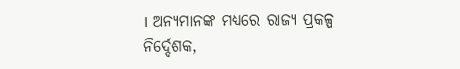। ଅନ୍ୟମାନଙ୍କ ମଧ୍ୟରେ ରାଜ୍ୟ ପ୍ରକଳ୍ପ ନିର୍ଦ୍ଦେଶକ,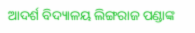ଆଦର୍ଶ ବିଦ୍ୟାଳୟ ଲିଙ୍ଗରାଜ ପଣ୍ଡାଙ୍କ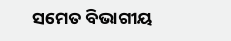ସମେତ ବିଭାଗୀୟ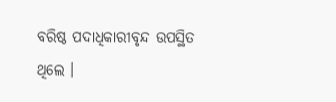ବରିଷ୍ଠ ପଦାଧିକାରୀବୃନ୍ଦ ଉପସ୍ଥିତ ଥିଲେ ।